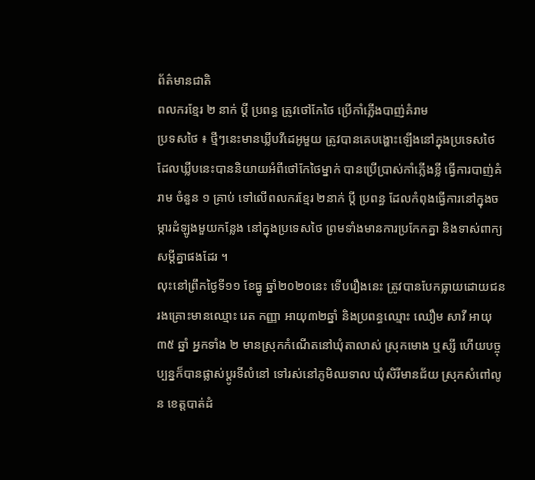ព័ត៌មានជាតិ
ពលករខ្មែរ ២ នាក់ ប្តី ប្រពន្ធ ត្រូវថៅកែថៃ ប្រើកាំភ្លើងបាញ់គំរាម
ប្រទសថៃ ៖ ថ្មីៗនេះមានឃ្លីបវីដេអូមួយ ត្រូវបានគេបង្ហោះឡើងនៅក្នុងប្រទេសថៃ ដែលឃ្លីបនេះបាននិយាយអំពីថៅកែថៃម្នាក់ បានប្រើប្រាស់កាំភ្លើងខ្លី ធ្វើការបាញ់គំរាម ចំនួន ១ គ្រាប់ ទៅលើពលករខ្មែរ ២នាក់ ប្តី ប្រពន្ធ ដែលកំពុងធ្វើការនៅក្នុងចម្ការដំឡូងមួយកន្លែង នៅក្នុងប្រទេសថៃ ព្រមទាំងមានការប្រកែកគ្នា និងទាស់ពាក្យសម្តីគ្នាផងដែរ ។
លុះនៅព្រឹកថ្ងៃទី១១ ខែធ្នូ ឆ្នាំ២០២០នេះ ទើបរឿងនេះ ត្រូវបានបែកធ្លាយដោយជនរងគ្រោះមានឈ្មោះ រេត កញ្ញា អាយុ៣២ឆ្នាំ និងប្រពន្ធឈ្មោះ ឈឿម សាវី អាយុ៣៥ ឆ្នាំ អ្នកទាំង ២ មានស្រុកកំណើតនៅឃុំតាលាស់ ស្រុកមោង ឬស្សី ហើយបច្ចុប្បន្នក៏បានផ្លាស់ប្តូរទីលំនៅ ទៅរស់នៅភូមិឈទាល ឃុំសិរីមានជ័យ ស្រុកសំពៅលូន ខេត្តបាត់ដំ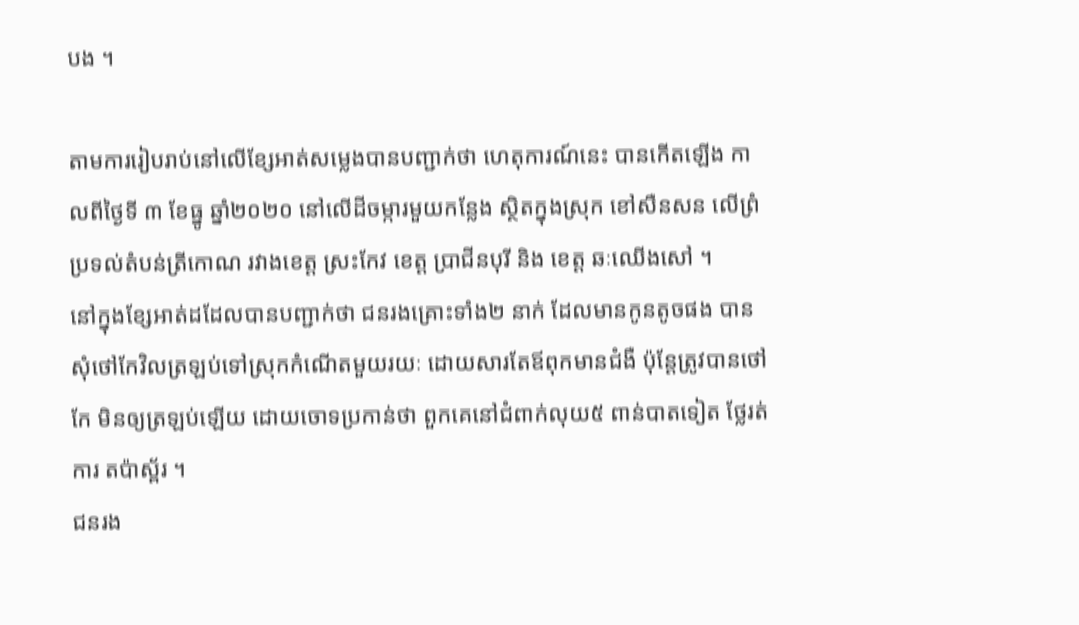បង ។

តាមការរៀបរាប់នៅលើខ្សែអាត់សម្លេងបានបញ្ជាក់ថា ហេតុការណ៍នេះ បានកើតឡើង កាលពីថ្ងៃទី ៣ ខែធ្នូ ឆ្នាំ២០២០ នៅលើដីចម្ការមួយកន្លែង ស្ថិតក្នុងស្រុក ខៅសឺនសន លើព្រំប្រទល់តំបន់ត្រីកោណ រវាងខេត្ត ស្រះកែវ ខេត្ត ប្រាជីនបុរី និង ខេត្ត ឆៈឈើងសៅ ។
នៅក្នុងខ្សែអាត់ដដែលបានបញ្ជាក់ថា ជនរងគ្រោះទាំង២ នាក់ ដែលមានកូនតូចផង បានសុំថៅកែវិលត្រឡប់ទៅស្រុកកំណើតមួយរយៈ ដោយសារតែឪពុកមានជំងឺ ប៉ុន្តែត្រូវបានថៅកែ មិនឲ្យត្រឡប់ឡើយ ដោយចោទប្រកាន់ថា ពួកគេនៅជំពាក់លុយ៥ ពាន់បាតទៀត ថ្លែរត់ការ តប៉ាស្ព័រ ។
ជនរង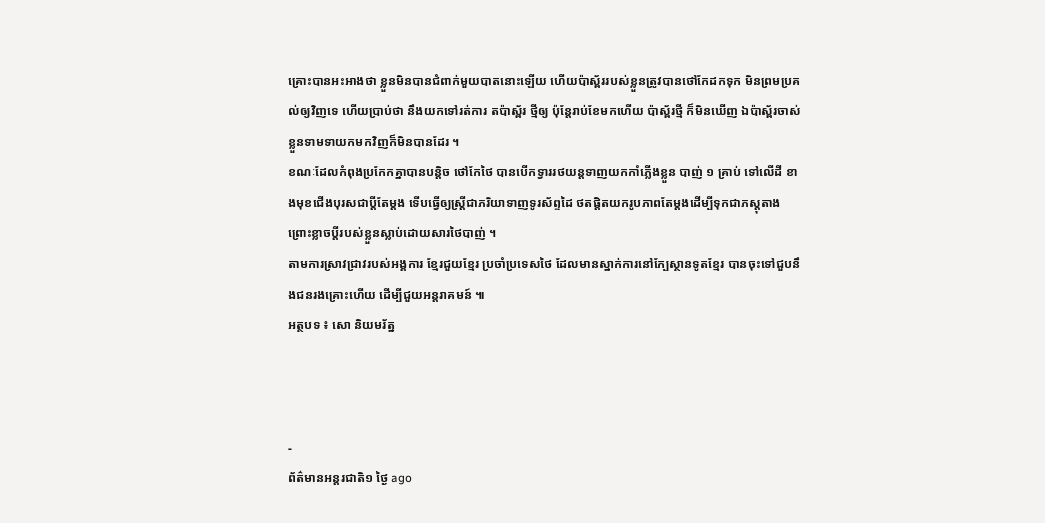គ្រោះបានអះអាងថា ខ្លួនមិនបានជំពាក់មួយបាតនោះឡើយ ហើយប៉ាស្ព័ររបស់ខ្លួនត្រូវបានថៅកែដកទុក មិនព្រមប្រគល់ឲ្យវិញទេ ហើយប្រាប់ថា នឹងយកទៅរត់ការ តប៉ាស្ព័រ ថ្មីឲ្យ ប៉ុន្តែរាប់ខែមកហើយ ប៉ាស្ព័រថ្មី ក៏មិនឃើញ ឯប៉ាស្ព័រចាស់ ខ្លួនទាមទាយកមកវិញក៏មិនបានដែរ ។
ខណៈដែលកំពុងប្រកែកគ្នាបានបន្តិច ថៅកែថៃ បានបើកទ្វាររថយន្តទាញយកកាំភ្លើងខ្លួន បាញ់ ១ គ្រាប់ ទៅលើដី ខាងមុខជើងបុរសជាប្តីតែម្តង ទើបធ្វើឲ្យស្ត្រីជាភរិយាទាញទូរស័ព្ទដៃ ថតផ្តិតយករូបភាពតែម្តងដើម្បីទុកជាភស្តុតាង ព្រោះខ្លាចប្តីរបស់ខ្លួនស្លាប់ដោយសារថៃបាញ់ ។
តាមការស្រាវជ្រាវរបស់អង្គការ ខ្មែរជួយខ្មែរ ប្រចាំប្រទេសថៃ ដែលមានស្នាក់ការនៅក្បែស្ថានទូតខ្មែរ បានចុះទៅជួបនឹងជនរងគ្រោះហើយ ដើម្បីជួយអន្តរាគមន៍ ៕
អត្ថបទ ៖ សោ និយមរ័ត្ន



-
ព័ត៌មានអន្ដរជាតិ១ ថ្ងៃ ago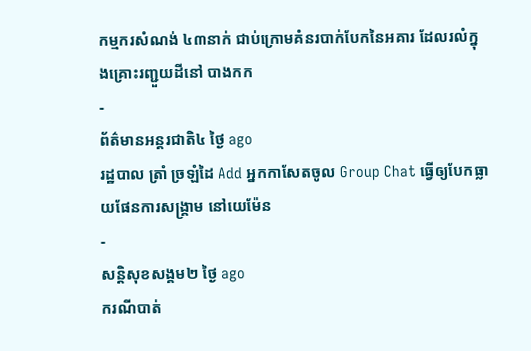កម្មករសំណង់ ៤៣នាក់ ជាប់ក្រោមគំនរបាក់បែកនៃអគារ ដែលរលំក្នុងគ្រោះរញ្ជួយដីនៅ បាងកក
-
ព័ត៌មានអន្ដរជាតិ៤ ថ្ងៃ ago
រដ្ឋបាល ត្រាំ ច្រឡំដៃ Add អ្នកកាសែតចូល Group Chat ធ្វើឲ្យបែកធ្លាយផែនការសង្គ្រាម នៅយេម៉ែន
-
សន្តិសុខសង្គម២ ថ្ងៃ ago
ករណីបាត់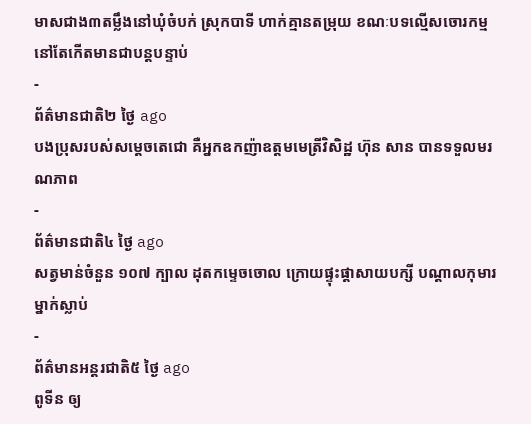មាសជាង៣តម្លឹងនៅឃុំចំបក់ ស្រុកបាទី ហាក់គ្មានតម្រុយ ខណៈបទល្មើសចោរកម្មនៅតែកើតមានជាបន្តបន្ទាប់
-
ព័ត៌មានជាតិ២ ថ្ងៃ ago
បងប្រុសរបស់សម្ដេចតេជោ គឺអ្នកឧកញ៉ាឧត្តមមេត្រីវិសិដ្ឋ ហ៊ុន សាន បានទទួលមរណភាព
-
ព័ត៌មានជាតិ៤ ថ្ងៃ ago
សត្វមាន់ចំនួន ១០៧ ក្បាល ដុតកម្ទេចចោល ក្រោយផ្ទុះផ្ដាសាយបក្សី បណ្តាលកុមារម្នាក់ស្លាប់
-
ព័ត៌មានអន្ដរជាតិ៥ ថ្ងៃ ago
ពូទីន ឲ្យ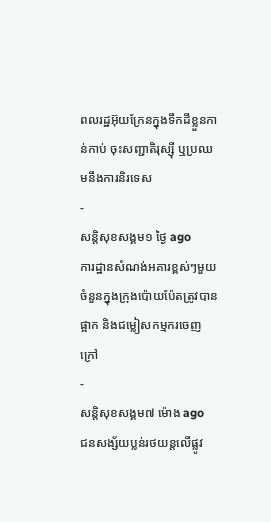ពលរដ្ឋអ៊ុយក្រែនក្នុងទឹកដីខ្លួនកាន់កាប់ ចុះសញ្ជាតិរុស្ស៊ី ឬប្រឈមនឹងការនិរទេស
-
សន្តិសុខសង្គម១ ថ្ងៃ ago
ការដ្ឋានសំណង់អគារខ្ពស់ៗមួយចំនួនក្នុងក្រុងប៉ោយប៉ែតត្រូវបានផ្អាក និងជម្លៀសកម្មករចេញក្រៅ
-
សន្តិសុខសង្គម៧ ម៉ោង ago
ជនសង្ស័យប្លន់រថយន្តលើផ្លូវ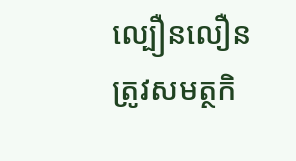ល្បឿនលឿន ត្រូវសមត្ថកិ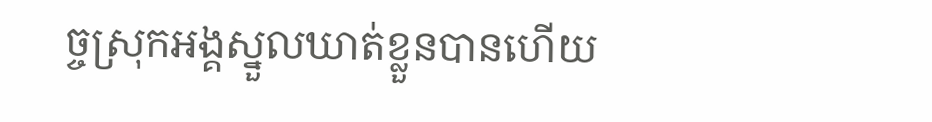ច្ចស្រុកអង្គស្នួលឃាត់ខ្លួនបានហើយ